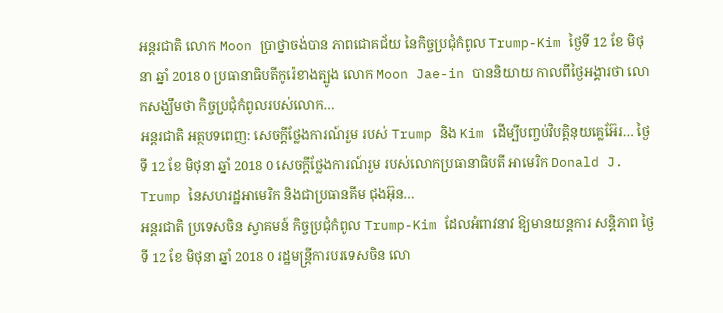អន្តរជាតិ លោក Moon ប្រាថ្នាចង់បាន ភាពជោគជ័យ នៃកិច្ចប្រជុំកំពូល Trump-Kim ថ្ងៃទី 12 ខែ មិថុនា ឆ្នាំ 2018 0 ប្រធានាធិបតីកូរ៉េខាងត្បូង លោក Moon Jae-in បាននិយាយ កាលពីថ្ងៃអង្គារថា លោកសង្ឃឹមថា កិច្ចប្រជុំកំពូលរបស់លោក…
អន្តរជាតិ អត្ថបទពេញ: សេចក្តីថ្លែងការណ៍រួម របស់ Trump និង Kim ដើម្បីបញ្ចប់វិបត្តិនុយគ្លេអ៊ែរ… ថ្ងៃទី 12 ខែ មិថុនា ឆ្នាំ 2018 0 សេចក្តីថ្លែងការណ៍រួម របស់លោកប្រធានាធិបតី អាមេរិក Donald J. Trump នៃសហរដ្ឋអាមេរិក និងជាប្រធានគីម ជុងអ៊ុន…
អន្តរជាតិ ប្រទេសចិន ស្វាគមន៍ កិច្ចប្រជុំកំពូល Trump-Kim ដែលអំពាវនាវ ឱ្យមានយន្តការ សន្តិភាព ថ្ងៃទី 12 ខែ មិថុនា ឆ្នាំ 2018 0 រដ្ឋមន្ត្រីការបរទេសចិន លោ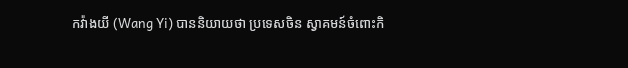កវ៉ាងយី (Wang Yi) បាននិយាយថា ប្រទេសចិន ស្វាគមន៍ចំពោះកិ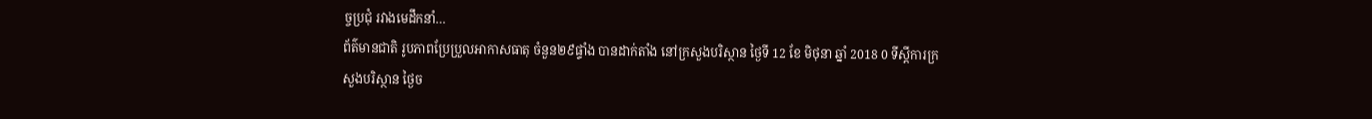ច្ចប្រជុំ រវាងមេដឹកនាំ…
ព័ត៌មានជាតិ រូបភាពប្រែប្រួលអាកាសធាតុ ចំនួន២៩ផ្ទាំង បានដាក់តាំង នៅក្រសួងបរិស្ថាន ថ្ងៃទី 12 ខែ មិថុនា ឆ្នាំ 2018 0 ទីស្តីការក្រសួងបរិស្ថាន ថ្ងៃច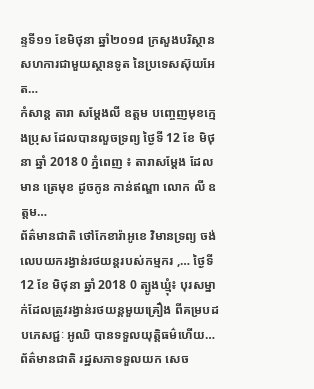ន្ទទី១១ ខែមិថុនា ឆ្នាំ២០១៨ ក្រសួងបរិស្ថានសហការជាមួយស្ថានទូត នៃប្រទេសស៊ុយអែត…
កំសាន្ត តារា សម្តែងលី ឧត្តម បញ្ចេញមុខក្មេងប្រុស ដែលបានលួចទ្រព្យ ថ្ងៃទី 12 ខែ មិថុនា ឆ្នាំ 2018 0 ភ្នំពេញ ៖ តារាសម្តែង ដែលមាន ត្រេមុខ ដូចកូន កាន់ឥណ្ឌា លោក លី ឧត្តម…
ព័ត៌មានជាតិ ថៅកែខារ៉ាអូខេ វិមានទ្រព្យ ចង់លេបយករង្វាន់រថយន្តរបស់កម្មករ ,… ថ្ងៃទី 12 ខែ មិថុនា ឆ្នាំ 2018 0 ត្បូងឃ្មុំ៖ បុរសម្នាក់ដែលត្រូវរង្វាន់រថយន្តមួយគ្រឿង ពីគម្របដបភេសជ្ជៈ អូឈិ បានទទួលយុត្តិធម៌ហើយ…
ព័ត៌មានជាតិ រដ្ឋសភាទទួលយក សេច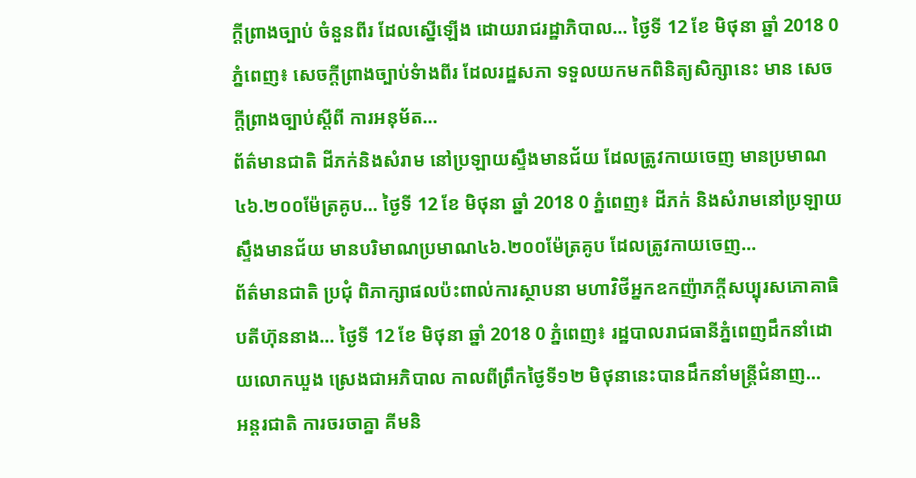ក្តីព្រាងច្បាប់ ចំនួនពីរ ដែលស្នើឡើង ដោយរាជរដ្ឋាភិបាល… ថ្ងៃទី 12 ខែ មិថុនា ឆ្នាំ 2018 0 ភ្នំពេញ៖ សេចក្តីព្រាងច្បាប់ទំាងពីរ ដែលរដ្ឋសភា ទទួលយកមកពិនិត្យសិក្សានេះ មាន សេចក្តីព្រាងច្បាប់ស្តីពី ការអនុម័ត…
ព័ត៌មានជាតិ ដីភក់និងសំរាម នៅប្រឡាយស្ទឹងមានជ័យ ដែលត្រូវកាយចេញ មានប្រមាណ៤៦.២០០ម៉ែត្រគូប… ថ្ងៃទី 12 ខែ មិថុនា ឆ្នាំ 2018 0 ភ្នំពេញ៖ ដីភក់ និងសំរាមនៅប្រឡាយស្ទឹងមានជ័យ មានបរិមាណប្រមាណ៤៦.២០០ម៉ែត្រគូប ដែលត្រូវកាយចេញ…
ព័ត៌មានជាតិ ប្រជុំ ពិភាក្សាផលប៉ះពាល់ការស្ថាបនា មហាវិថីអ្នកឧកញ៉ាភក្តីសប្បុរសភោគាធិបតីហ៊ុននាង… ថ្ងៃទី 12 ខែ មិថុនា ឆ្នាំ 2018 0 ភ្នំពេញ៖ រដ្ឋបាលរាជធានីភ្នំពេញដឹកនាំដោយលោកឃួង ស្រេងជាអភិបាល កាលពីព្រឹកថ្ងៃទី១២ មិថុនានេះបានដឹកនាំមន្ត្រីជំនាញ…
អន្តរជាតិ ការចរចាគ្នា គីមនិ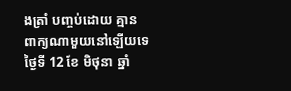ងត្រាំ បញ្ចប់ដោយ គ្មានពាក្យណាមួយនៅឡើយទេ ថ្ងៃទី 12 ខែ មិថុនា ឆ្នាំ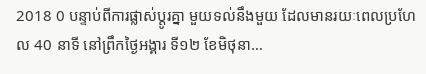2018 0 បន្ទាប់ពីការផ្លាស់ប្តូរគ្នា មួយទល់នឹងមួយ ដែលមានរយៈពេលប្រហែល 40 នាទី នៅព្រឹកថ្ងៃអង្គារ ទី១២ ខែមិថុនា…